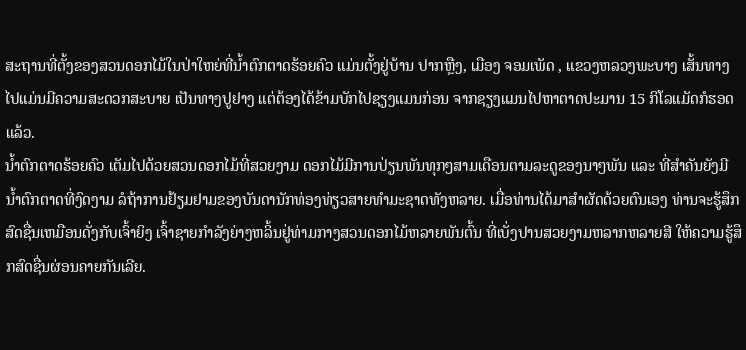ສະຖານທີ່ຕັ້ງຂອງສວນດອກໄມ້ໃນປ່າໃຫຍ່ທີ່ນໍ້າຕົກຕາດຮ້ອຍຄົວ ແມ່ນຕັ້ງຢູ່ບ້ານ ປາກຫຼືງ, ເມືອງ ຈອມເພັດ , ແຂວງຫລວງພະບາງ ເສັ້ນທາງໄປແມ່ນມີຄວາມສະດວກສະບາຍ ເປັນທາງປູຢາງ ແຕ່ຕ້ອງໄດ້ຂ້າມບັກໄປຊຽງແມນກ່ອນ ຈາກຊຽງແມນໄປຫາຕາດປະມານ 15 ກິໂລແມັດກໍຮອດແລ້ວ.
ນໍ້າຕົກຕາດຮ້ອຍຄົວ ເຕັມໄປດ້ວຍສວນດອກໄມ້ທີ່ສວຍງາມ ດອກໄມ້ມີການປ່ຽນພັນທຸກໆສາມເດືອນຕາມລະດູຂອງນາໆພັນ ແລະ ທີ່ສໍາຄັນຍັງມີນໍ້າຕົກຕາດທີ່ງົດງາມ ລໍຖ້າການຢ້ຽມຢາມຂອງບັນດານັກທ່ອງທ່ຽວສາຍທໍາມະຊາດທັງຫລາຍ. ເມື່ອທ່ານໄດ້ມາສໍາຜັດດ້ວຍຕົນເອງ ທ່ານຈະຮູ້ສຶກ ສົດຊື່ນເຫມືອນດັ່ງກັບເຈົ້າຍິງ ເຈົ້າຊາຍກໍາລັງຍ່າງຫລິ້ນຢູ່ທ່າມກາງສວນດອກໄມ້ຫລາຍພັນຕົ້ນ ທີ່ເບັ່ງປານສວຍງາມຫລາກຫລາຍສີ ໃຫ້ຄວາມຮູ້ສຶກສົດຊື່ນຜ່ອນຄາຍກັນເລີຍ.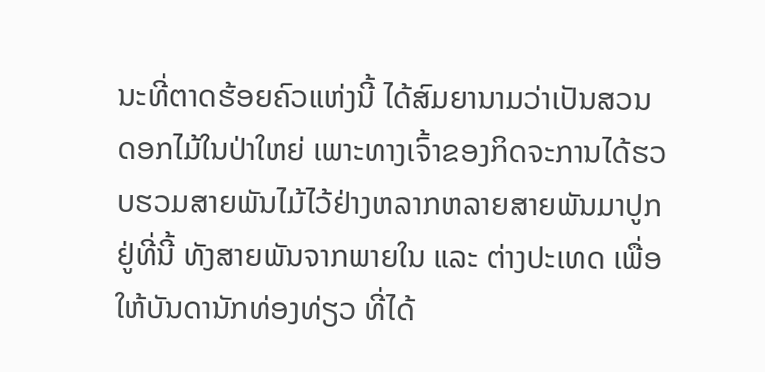ນະທີ່ຕາດຮ້ອຍຄົວແຫ່ງນີ້ ໄດ້ສົມຍານາມວ່າເປັນສວນດອກໄມ້ໃນປ່າໃຫຍ່ ເພາະທາງເຈົ້າຂອງກິດຈະການໄດ້ຮວບຮວມສາຍພັນໄມ້ໄວ້ຢ່າງຫລາກຫລາຍສາຍພັນມາປູກຢູ່ທີ່ນີ້ ທັງສາຍພັນຈາກພາຍໃນ ແລະ ຕ່າງປະເທດ ເພື່ອໃຫ້ບັນດານັກທ່ອງທ່ຽວ ທີ່ໄດ້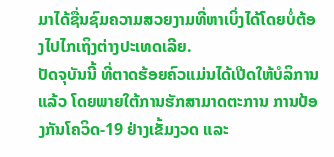ມາໄດ້ຊື່ນຊົມຄວາມສວຍງາມທີ່ຫາເບິ່ງໄດ້ໂດຍບໍ່ຕ້ອງໄປໄກເຖິງຕ່າງປະເທດເລີຍ.
ປັດຈຸບັນນີ້ ທີ່ຕາດຮ້ອຍຄົວແມ່ນໄດ້ເປີດໃຫ້ບໍລິການແລ້ວ ໂດຍພາຍໃຕ້ການຮັກສາມາດຕະການ ການປ້ອງກັນໂຄວິດ-19 ຢ່າງເຂັ້ມງວດ ແລະ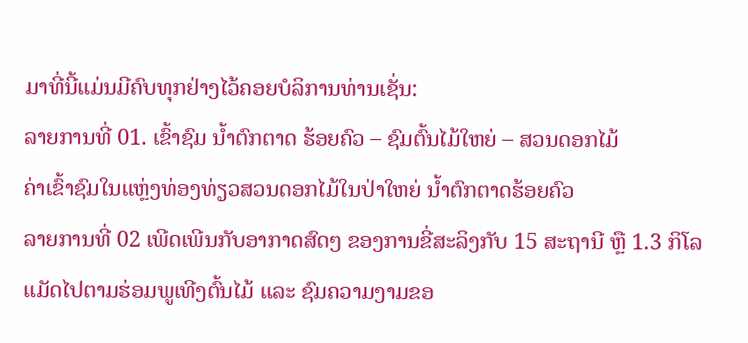ມາທີ່ນີ້ແມ່ນມີຄົບທຸກຢ່າງໄວ້ຄອຍບໍລິການທ່ານເຊັ່ນ:
ລາຍການທີ່ 01. ເຂົ້າຊົມ ນໍ້າຕົກຕາດ ຮ້ອຍຄົວ – ຊົມຕົ້ນໄມ້ໃຫຍ່ – ສວນດອກໄມ້
ຄ່າເຂົ້າຊົມໃນແຫຼ່ງທ່ອງທ່ຽວສວນດອກໄມ້ໃນປ່າໃຫຍ່ ນໍ້າຕົກຕາດຮ້ອຍຄົວ
ລາຍການທີ່ 02 ເພີດເພີນກັບອາກາດສົດໆ ຂອງການຂີ່ສະລິງກັບ 15 ສະຖານີ ຫຼື 1.3 ກິໂລແມັດໄປຕາມຮ່ອມພູເທີງຕົ້ນໄມ້ ແລະ ຊົມຄວາມງາມຂອ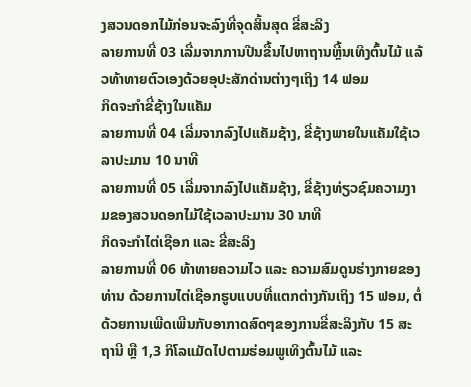ງສວນດອກໄມ້ກ່ອນຈະລົງທີ່ຈຸດສິ້ນສຸດ ຂີ່ສະລິງ
ລາຍການທີ່ 03 ເລີ່ມຈາກການປີນຂື້ນໄປຫາຖານຫຼີ້ນເທິງຕົ້ນໄມ້ ແລ້ວທ້າທາຍຕົວເອງດ້ວຍອຸປະສັກດ່ານຕ່າງໆເຖິງ 14 ຟອມ
ກິດຈະກຳຂີ່ຊ້າງໃນແຄັມ
ລາຍການທີ່ 04 ເລີ່ມຈາກລົງໄປແຄັມຊ້າງ, ຂີ່ຊ້າງພາຍໃນແຄັມໃຊ້ເວລາປະມານ 10 ນາທີ
ລາຍການທີ່ 05 ເລີ່ມຈາກລົງໄປແຄັມຊ້າງ, ຂີ່ຊ້າງທ່ຽວຊົມຄວາມງາມຂອງສວນດອກໄມ້ໃຊ້ເວລາປະມານ 30 ນາທີ
ກິດຈະກຳໄຕ່ເຊືອກ ແລະ ຂີ່ສະລິງ
ລາຍການທີ່ 06 ທ້າທາຍຄວາມໄວ ແລະ ຄວາມສົມດູນຮ່າງກາຍຂອງທ່ານ ດ້ວຍການໄຕ່ເຊືອກຮູບແບບທີ່ແຕກຕ່າງກັນເຖິງ 15 ຟອມ, ຕໍ່ດ້ວຍການເພີດເພີນກັບອາກາດສົດໆຂອງການຂີ່ສະລິງກັບ 15 ສະຖານີ ຫຼື 1,3 ກິໂລແມັດໄປຕາມຮ່ອມພູເທິງຕົ້ນໄມ້ ແລະ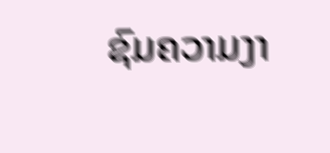ຊົມຄວາມງາ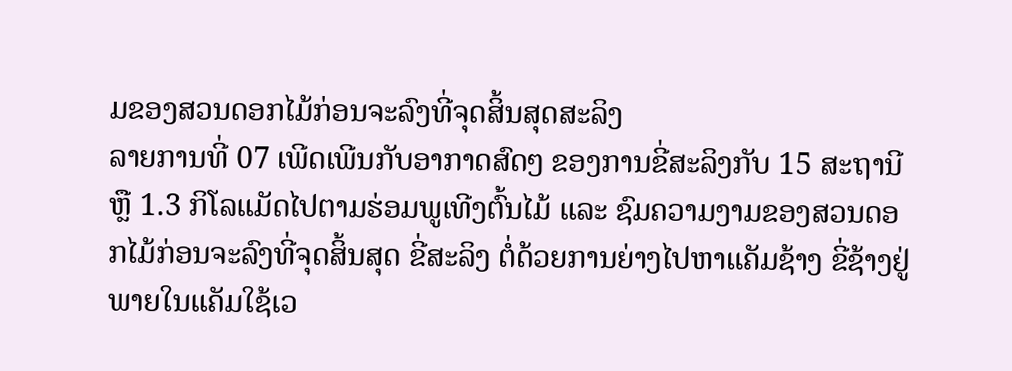ມຂອງສວນດອກໄມ້ກ່ອນຈະລົງທີ່ຈຸດສິ້ນສຸດສະລິງ
ລາຍການທີ່ 07 ເພີດເພີນກັບອາກາດສົດໆ ຂອງການຂີ່ສະລິງກັບ 15 ສະຖານີ ຫຼື 1.3 ກິໂລແມັດໄປຕາມຮ່ອມພູເທີງຕົ້ນໄມ້ ແລະ ຊົມຄວາມງາມຂອງສວນດອກໄມ້ກ່ອນຈະລົງທີ່ຈຸດສິ້ນສຸດ ຂີ່ສະລິງ ຕໍ່ດ້ວຍການຍ່າງໄປຫາແຄັມຊ້າງ ຂີ່ຊ້າງຢູ່ພາຍໃນແຄັມໃຊ້ເວ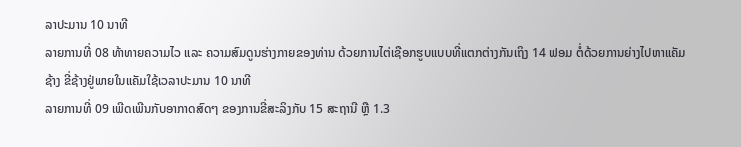ລາປະມານ 10 ນາທີ
ລາຍການທີ່ 08 ທ້າທາຍຄວາມໄວ ແລະ ຄວາມສົມດູນຮ່າງກາຍຂອງທ່ານ ດ້ວຍການໄຕ່ເຊືອກຮູບແບບທີ່ແຕກຕ່າງກັນເຖິງ 14 ຟອມ ຕໍ່ດ້ວຍການຍ່າງໄປຫາແຄັມຊ້າງ ຂີ່ຊ້າງຢູ່ພາຍໃນແຄັມໃຊ້ເວລາປະມານ 10 ນາທີ
ລາຍການທີ່ 09 ເພີດເພີນກັບອາກາດສົດໆ ຂອງການຂີ່ສະລິງກັບ 15 ສະຖານີ ຫຼື 1.3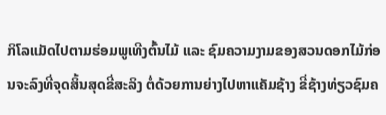ກິໂລແມັດໄປຕາມຮ່ອມພູເທີງຕົ້ນໄມ້ ແລະ ຊົມຄວາມງາມຂອງສວນດອກໄມ້ກ່ອນຈະລົງທີ່ຈຸດສິ້ນສຸດຂີ່ສະລິງ ຕໍ່ດ້ວຍການຍ່າງໄປຫາແຄັມຊ້າງ ຂີ່ຊ້າງທ່ຽວຊົມຄ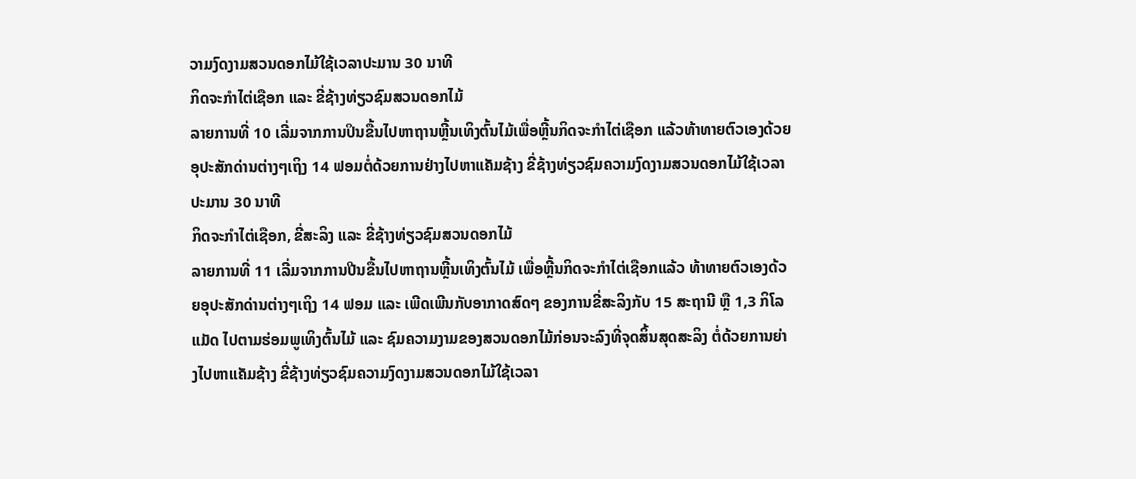ວາມງົດງາມສວນດອກໄມ້ໃຊ້ເວລາປະມານ 30 ນາທີ
ກິດຈະກຳໄຕ່ເຊືອກ ແລະ ຂີ່ຊ້າງທ່ຽວຊົມສວນດອກໄມ້
ລາຍການທີ່ 10 ເລີ່ມຈາກການປິນຂື້ນໄປຫາຖານຫຼີ້ນເທິງຕົ້ນໄມ້ເພື່ອຫຼີ້ນກິດຈະກຳໄຕ່ເຊືອກ ແລ້ວທ້າທາຍຕົວເອງດ້ວຍອຸປະສັກດ່ານຕ່າງໆເຖິງ 14 ຟອມຕໍ່ດ້ວຍການຢ່າງໄປຫາແຄັມຊ້າງ ຂີ່ຊ້າງທ່ຽວຊົມຄວາມງົດງາມສວນດອກໄມ້ໃຊ້ເວລາປະມານ 30 ນາທີ
ກິດຈະກຳໄຕ່ເຊືອກ, ຂີ່ສະລິງ ແລະ ຂີ່ຊ້າງທ່ຽວຊົມສວນດອກໄມ້
ລາຍການທີ່ 11 ເລີ່ມຈາກການປີນຂື້ນໄປຫາຖານຫຼີ້ນເທິງຕົ້ນໄມ້ ເພື່ອຫຼີ້ນກິດຈະກຳໄຕ່ເຊືອກແລ້ວ ທ້າທາຍຕົວເອງດ້ວຍອຸປະສັກດ່ານຕ່າງໆເຖິງ 14 ຟອມ ແລະ ເພີດເພີນກັບອາກາດສົດໆ ຂອງການຂີ່ສະລິງກັບ 15 ສະຖານີ ຫຼື 1,3 ກິໂລແມັດ ໄປຕາມຮ່ອມພູເທິງຕົ້ນໄມ້ ແລະ ຊົມຄວາມງາມຂອງສວນດອກໄມ້ກ່ອນຈະລົງທີ່ຈຸດສິ້ນສຸດສະລິງ ຕໍ່ດ້ວຍການຍ່າງໄປຫາແຄັມຊ້າງ ຂີ່ຊ້າງທ່ຽວຊົມຄວາມງົດງາມສວນດອກໄມ້ໃຊ້ເວລາ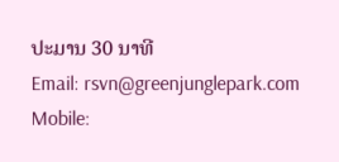ປະມານ 30 ນາທີ
Email: rsvn@greenjunglepark.com
Mobile: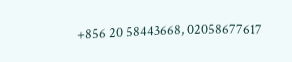+856 20 58443668, 02058677617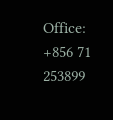Office: +856 71 253899